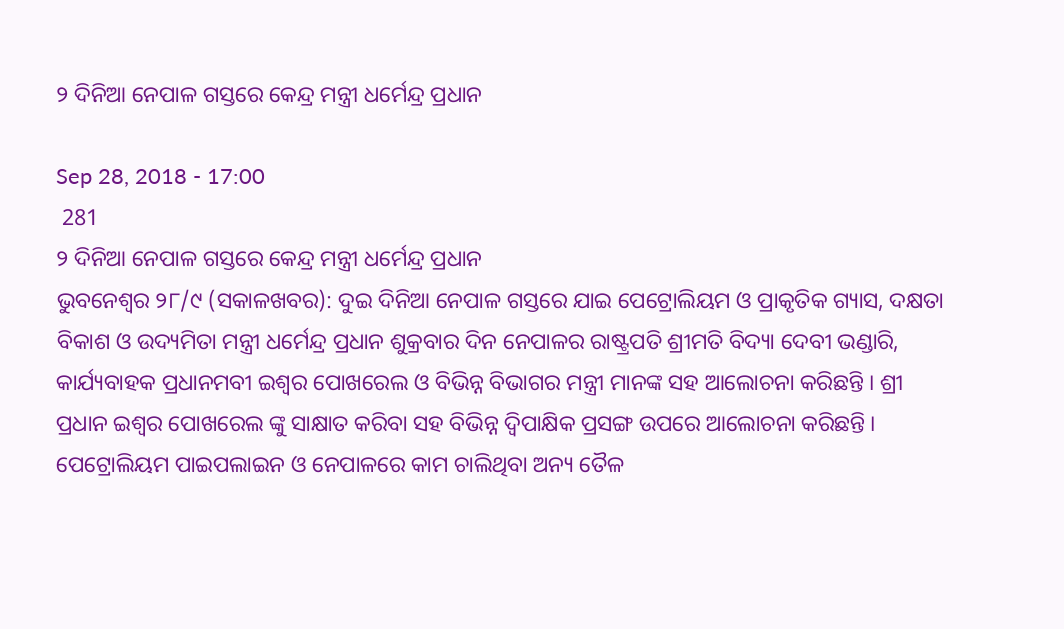୨ ଦିନିଆ ନେପାଳ ଗସ୍ତରେ କେନ୍ଦ୍ର ମନ୍ତ୍ରୀ ଧର୍ମେନ୍ଦ୍ର ପ୍ରଧାନ

Sep 28, 2018 - 17:00
 281
୨ ଦିନିଆ ନେପାଳ ଗସ୍ତରେ କେନ୍ଦ୍ର ମନ୍ତ୍ରୀ ଧର୍ମେନ୍ଦ୍ର ପ୍ରଧାନ
ଭୁବନେଶ୍ୱର ୨୮/୯ (ସକାଳଖବର): ଦୁଇ ଦିନିଆ ନେପାଳ ଗସ୍ତରେ ଯାଇ ପେଟ୍ରୋଲିୟମ ଓ ପ୍ରାକୃତିକ ଗ୍ୟାସ, ଦକ୍ଷତା ବିକାଶ ଓ ଉଦ୍ୟମିତା ମନ୍ତ୍ରୀ ଧର୍ମେନ୍ଦ୍ର ପ୍ରଧାନ ଶୁକ୍ରବାର ଦିନ ନେପାଳର ରାଷ୍ଟ୍ରପତି ଶ୍ରୀମତି ବିଦ୍ୟା ଦେବୀ ଭଣ୍ଡାରି, କାର୍ଯ୍ୟବାହକ ପ୍ରଧାନମବୀ ଇଶ୍ୱର ପୋଖରେଲ ଓ ବିଭିନ୍ନ ବିଭାଗର ମନ୍ତ୍ରୀ ମାନଙ୍କ ସହ ଆଲୋଚନା କରିଛନ୍ତି । ଶ୍ରୀ ପ୍ରଧାନ ଇଶ୍ୱର ପୋଖରେଲ ଙ୍କୁ ସାକ୍ଷାତ କରିବା ସହ ବିଭିନ୍ନ ଦ୍ୱିପାକ୍ଷିକ ପ୍ରସଙ୍ଗ ଉପରେ ଆଲୋଚନା କରିଛନ୍ତି । ପେଟ୍ରୋଲିୟମ ପାଇପଲାଇନ ଓ ନେପାଳରେ କାମ ଚାଲିଥିବା ଅନ୍ୟ ତୈଳ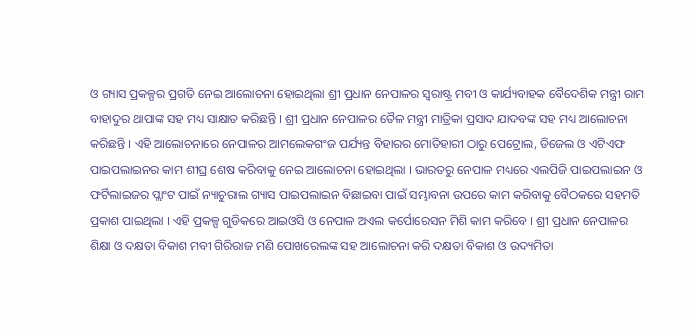ଓ ଗ୍ୟାସ ପ୍ରକଳ୍ପର ପ୍ରଗତି ନେଇ ଆଲୋଚନା ହୋଇଥିଲା ଶ୍ରୀ ପ୍ରଧାନ ନେପାଳର ସ୍ୱରାଷ୍ଟ୍ର ମବୀ ଓ କାର୍ଯ୍ୟବାହକ ବୈଦେଶିକ ମନ୍ତ୍ରୀ ରାମ ବାହାଦୁର ଥାପାଙ୍କ ସହ ମଧ୍ୟ ସାକ୍ଷାତ କରିଛନ୍ତି । ଶ୍ରୀ ପ୍ରଧାନ ନେପାଳର ତୈଳ ମନ୍ତ୍ରୀ ମାତ୍ରିକା ପ୍ରସାଦ ଯାଦବଙ୍କ ସହ ମଧ୍ୟ ଆଲୋଚନା କରିଛନ୍ତି । ଏହି ଆଲୋଚନାରେ ନେପାଳର ଆମଲେକଗଂଜ ପର୍ଯ୍ୟନ୍ତ ବିହାରର ମୋତିହାରୀ ଠାରୁ ପେଟ୍ରୋଲ, ଡିଜେଲ ଓ ଏଟିଏଫ ପାଇପଲାଇନର କାମ ଶୀଘ୍ର ଶେଷ କରିବାକୁ ନେଇ ଆଲୋଚନା ହୋଇଥିଲା । ଭାରତରୁ ନେପାଳ ମଧ୍ୟରେ ଏଲପିଜି ପାଇପଲାଇନ ଓ ଫର୍ଟିଲାଇଜର ପ୍ଲାଂଟ ପାଇଁ ନ୍ୟାଚୁରାଲ ଗ୍ୟାସ ପାଇପଲାଇନ ବିଛାଇବା ପାଇଁ ସମ୍ଭାବନା ଉପରେ କାମ କରିବାକୁ ବୈଠକରେ ସହମତି ପ୍ରକାଶ ପାଇଥିଲା । ଏହି ପ୍ରକଳ୍ପ ଗୁଡିକରେ ଆଇଓସି ଓ ନେପାଳ ଅଏଲ କର୍ପୋରେସନ ମିଶି କାମ କରିବେ । ଶ୍ରୀ ପ୍ରଧାନ ନେପାଳର ଶିକ୍ଷା ଓ ଦକ୍ଷତା ବିକାଶ ମବୀ ଗିରିରାଜ ମଣି ପୋଖରେଲଙ୍କ ସହ ଆଲୋଚନା କରି ଦକ୍ଷତା ବିକାଶ ଓ ଉଦ୍ୟମିତା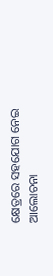କ୍ଷେତ୍ରରେ ସହଯୋଗ ନେଇ ଆଲୋଚନା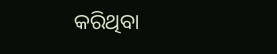କରିଥିବା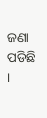ଜଣା ପଡିଛି ।